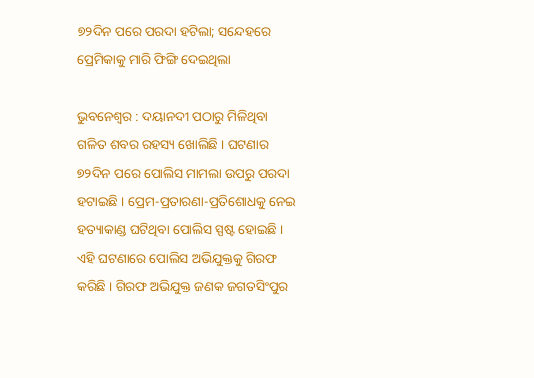୭୨ଦିନ ପରେ ପରଦା ହଟିଲା; ସନ୍ଦେହରେ ପ୍ରେମିକାକୁ ମାରି ଫିଙ୍ଗି ଦେଇଥିଲା

ଭୁବନେଶ୍ୱର : ଦୟାନଦୀ ପଠାରୁ ମିଳିଥିବା ଗଳିତ ଶବର ରହସ୍ୟ ଖୋଲିଛି । ଘଟଣାର ୭୨ଦିନ ପରେ ପୋଲିସ ମାମଲା ଉପରୁ ପରଦା ହଟାଇଛି । ପ୍ରେମ-ପ୍ରତାରଣା-ପ୍ରତିଶୋଧକୁ ନେଇ ହତ୍ୟାକାଣ୍ଡ ଘଟିଥିବା ପୋଲିସ ସ୍ପଷ୍ଟ ହୋଇଛି । ଏହି ଘଟଣାରେ ପୋଲିସ ଅଭିଯୁକ୍ତକୁ ଗିରଫ କରିଛି । ଗିରଫ ଅଭିଯୁକ୍ତ ଜଣକ ଜଗତସିଂପୁର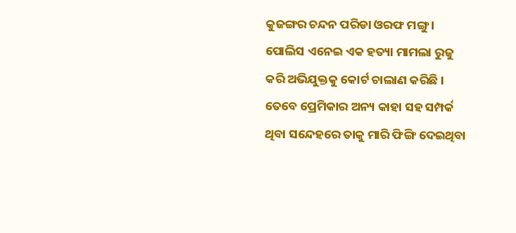କୁଜଙ୍ଗର ଚନ୍ଦନ ପରିଡା ଓରଫ ମଙ୍ଗୁ । ପୋଲିସ ଏନେଇ ଏକ ହତ୍ୟା ମାମଲା ରୁଜୁ କରି ଅଭିଯୁକ୍ତକୁ କୋର୍ଟ ଚାଲାଣ କରିଛି । ତେବେ ପ୍ରେମିକାର ଅନ୍ୟ କାହା ସହ ସମ୍ପର୍କ ଥିବା ସନ୍ଦେହରେ ତାକୁ ମାରି ଫିଙ୍ଗି ଦେଇଥିବା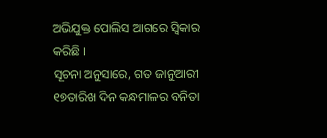ଅଭିଯୁକ୍ତ ପୋଲିସ ଆଗରେ ସ୍ୱିକାର କରିଛି ।
ସୂଚନା ଅନୁସାରେ, ଗତ ଜାନୁଆରୀ ୧୭ତାରିଖ ଦିନ କନ୍ଧମାଳର ବନିତା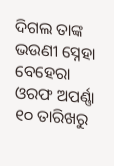ଦିଗଲ ତାଙ୍କ ଭଉଣୀ ସ୍ନେହା ବେହେରା ଓରଫ ଅପର୍ଣ୍ଣା ୧୦ ତାରିଖରୁ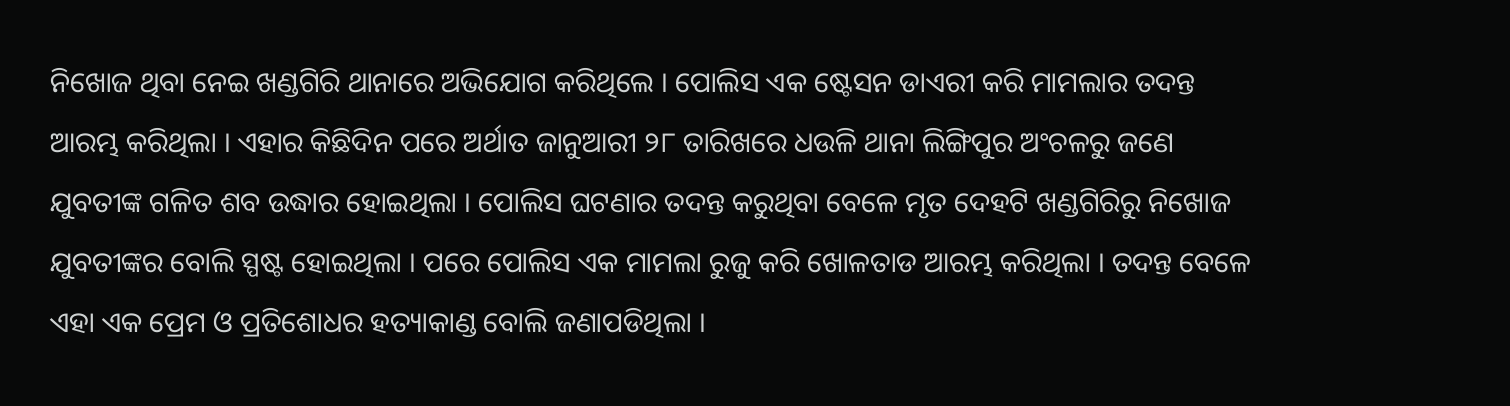ନିଖୋଜ ଥିବା ନେଇ ଖଣ୍ଡଗିରି ଥାନାରେ ଅଭିଯୋଗ କରିଥିଲେ । ପୋଲିସ ଏକ ଷ୍ଟେସନ ଡାଏରୀ କରି ମାମଲାର ତଦନ୍ତ ଆରମ୍ଭ କରିଥିଲା । ଏହାର କିଛିଦିନ ପରେ ଅର୍ଥାତ ଜାନୁଆରୀ ୨୮ ତାରିଖରେ ଧଉଳି ଥାନା ଲିଙ୍ଗିପୁର ଅଂଚଳରୁ ଜଣେ ଯୁବତୀଙ୍କ ଗଳିତ ଶବ ଉଦ୍ଧାର ହୋଇଥିଲା । ପୋଲିସ ଘଟଣାର ତଦନ୍ତ କରୁଥିବା ବେଳେ ମୃତ ଦେହଟି ଖଣ୍ଡଗିରିରୁ ନିଖୋଜ ଯୁବତୀଙ୍କର ବୋଲି ସ୍ପଷ୍ଟ ହୋଇଥିଲା । ପରେ ପୋଲିସ ଏକ ମାମଲା ରୁଜୁ କରି ଖୋଳତାଡ ଆରମ୍ଭ କରିଥିଲା । ତଦନ୍ତ ବେଳେ ଏହା ଏକ ପ୍ରେମ ଓ ପ୍ରତିଶୋଧର ହତ୍ୟାକାଣ୍ଡ ବୋଲି ଜଣାପଡିଥିଲା ।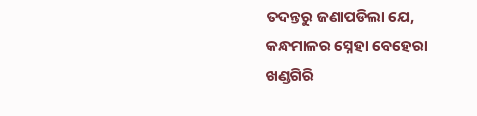ତଦନ୍ତରୁ ଜଣାପଡିଲା ଯେ, କନ୍ଧମାଳର ସ୍ନେହା ବେହେରା ଖଣ୍ଡଗିରି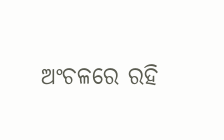ଅଂଚଳରେ ରହି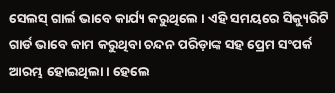ସେଲସ୍ ଗାର୍ଲ ଭାବେ କାର୍ଯ୍ୟ କରୁଥିଲେ । ଏହି ସମୟରେ ସିକ୍ୟୁରିଟି ଗାର୍ଡ ଭାବେ କାମ କରୁଥିବା ଚନ୍ଦନ ପରିଡ଼ାଙ୍କ ସହ ପ୍ରେମ ସଂପର୍କ ଆରମ୍ଭ ହୋଇଥିଲା । ହେଲେ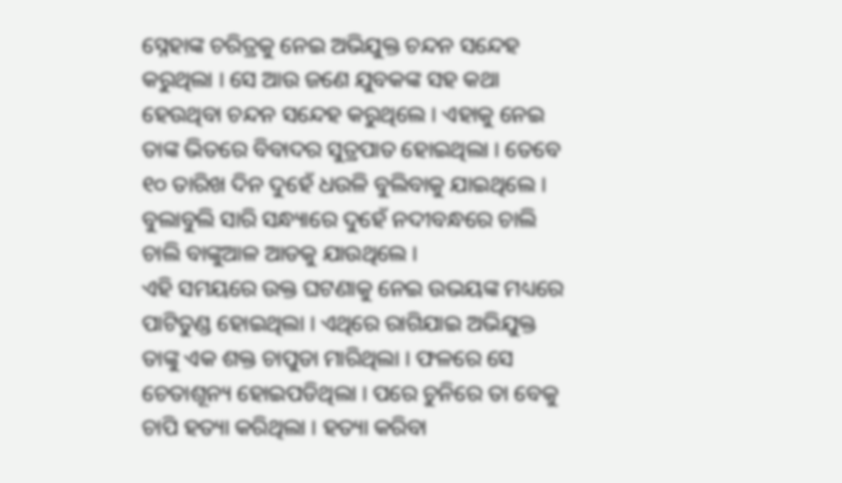ସ୍ନେହାଙ୍କ ଚରିତ୍ରକୁ ନେଇ ଅଭିଯୁକ୍ତ ଚନ୍ଦନ ସନ୍ଦେହ କରୁଥିଲା । ସେ ଆଉ ଜଣେ ଯୁବକଙ୍କ ସହ କଥା ହେଉଥିବା ଚନ୍ଦନ ସନ୍ଦେହ କରୁଥିଲେ । ଏହାକୁ ନେଇ ତାଙ୍କ ଭିତରେ ବିବାଦର ସୁତ୍ରପାତ ହୋଇଥିଲା । ତେବେ ୧୦ ତାରିଖ ଦିନ ଦୁହେଁ ଧଉଳି ବୁଲିବାକୁ ଯାଇଥିଲେ । ବୁଲାବୁଲି ସାରି ସନ୍ଧ୍ୟାରେ ଦୁହେଁ ନଦୀବନ୍ଧରେ ଚାଲି ଚାଲି ବାଙ୍କୁଆଳ ଆଡକୁ ଯାଉଥିଲେ ।
ଏହି ସମୟରେ ଉକ୍ତ ଘଟଣାକୁ ନେଇ ଉଭୟଙ୍କ ମଧ୍ୟରେ ପାଟିତୁଣ୍ଡ ହୋଇଥିଲା । ଏଥିରେ ରାଗିଯାଇ ଅଭିଯୁକ୍ତ ତାଙ୍କୁ ଏକ ଶକ୍ତ ଚାପୁଡା ମାରିଥିଲା । ଫଳରେ ସେ ଚେତାଶୂନ୍ୟ ହୋଇପଡିଥିଲା । ପରେ ଚୁନିରେ ତା ବେକୁ ଚାପି ହତ୍ୟା କରିଥିଲା । ହତ୍ୟା କରିବା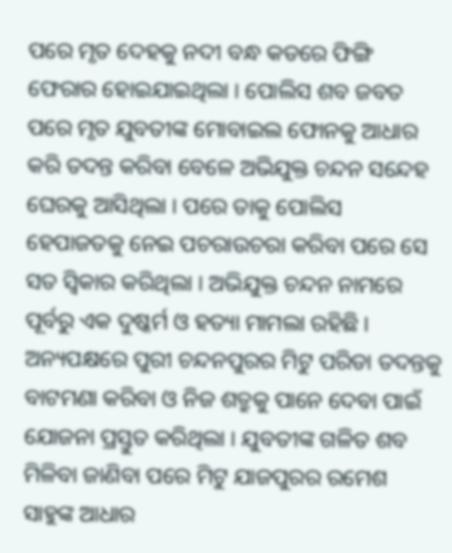ପରେ ମୃତ ଦେହକୁ ନଦୀ ବନ୍ଧ କଡରେ ଫିଙ୍ଗି ଫେରାର ହୋଇଯାଇଥିଲା । ପୋଲିସ ଶବ ଜବତ ପରେ ମୃତ ଯୁବତୀଙ୍କ ମୋବାଇଲ ଫୋନକୁ ଆଧାର କରି ତଦନ୍ତ କରିବା ବେଳେ ଅଭିଯୁକ୍ତ ଚନ୍ଦନ ସନ୍ଦେହ ଘେରକୁ ଆସିଥିଲା । ପରେ ତାକୁ ପୋଲିସ ହେପାଜତକୁ ନେଇ ପଚରାଉଚରା କରିବା ପରେ ସେ ସତ ସ୍ୱିକାର କରିଥିଲା । ଅଭିଯୁକ୍ତ ଚନ୍ଦନ ନାମରେ ପୂର୍ବରୁ ଏକ ଦୁଷ୍କର୍ମ ଓ ହତ୍ୟା ମାମଲା ରହିଛି ।
ଅନ୍ୟପକ୍ଷରେ ପୁରୀ ଚନ୍ଦନପୁରର ମିଟୁ ପରିଡା ତଦନ୍ତକୁ ବାଟମଣା କରିବା ଓ ନିଜ ଶତ୍ରୁକୁ ପାନେ ଦେବା ପାଇଁ ଯୋଜନା ପ୍ରସ୍ତୁତ କରିଥିଲା । ଯୁବତୀଙ୍କ ଗଳିତ ଶବ ମିଳିବା ଜାଣିବା ପରେ ମିଟୁ ଯାଜପୁରର ରମେଶ ସାହୁଙ୍କ ଆଧାର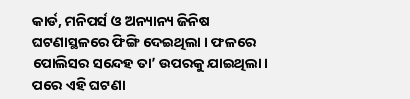କାର୍ଡ, ମନିପର୍ସ ଓ ଅନ୍ୟାନ୍ୟ ଜିନିଷ ଘଟଣାସ୍ଥଳରେ ଫିଙ୍ଗି ଦେଇଥିଲା । ଫଳରେ ପୋଲିସର ସନ୍ଦେହ ତା’ ଉପରକୁ ଯାଇଥିଲା । ପରେ ଏହି ଘଟଣା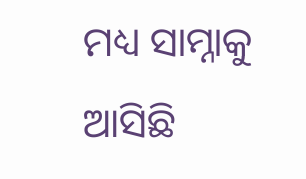ମଧ୍ୟ ସାମ୍ନାକୁ ଆସିଛି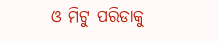ଓ ମିଟୁ ପରିଡାକୁ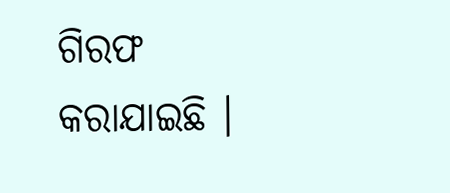ଗିରଫ କରାଯାଇଛି ।